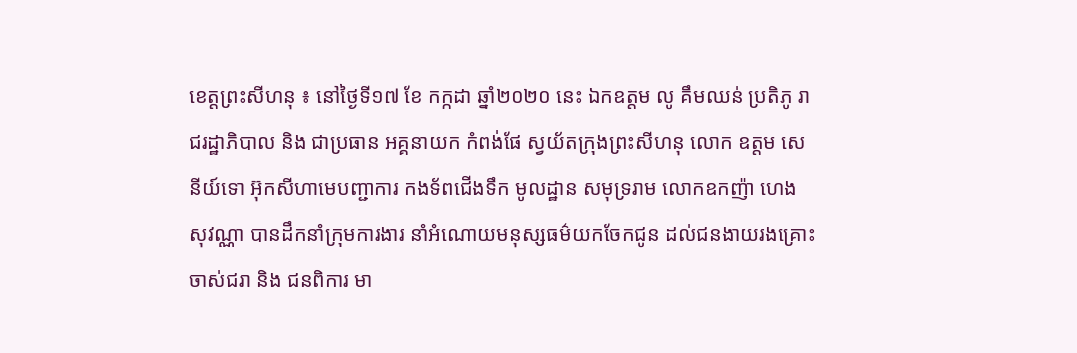ខេត្តព្រះសីហនុ ៖ នៅថ្ងៃទី១៧ ខែ កក្កដា ឆ្នាំ២០២០ នេះ ឯកឧត្តម លូ គឹមឈន់ ប្រតិភូ រាជរដ្ឋាភិបាល និង ជាប្រធាន អគ្គនាយក កំពង់ផែ ស្វយ័តក្រុងព្រះសីហនុ លោក ឧត្តម សេនីយ៍ទោ អ៊ុកសីហាមេបញ្ជាការ កងទ័ពជើងទឹក មូលដ្ឋាន សមុទ្ររាម លោកឧកញ៉ា ហេង សុវណ្ណា បានដឹកនាំក្រុមការងារ នាំអំណោយមនុស្សធម៌យកចែកជូន ដល់ជនងាយរងគ្រោះ ចាស់ជរា និង ជនពិការ មា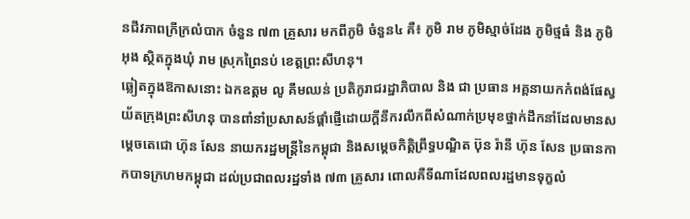នជីវភាពក្រីក្រលំបាក ចំនួន ៧៣ គ្រួសារ មកពីភូមិ ចំនួន៤ គឺ៖ ភូមិ រាម ភូមិស្មាច់ដែង ភូមិថ្មធំ និង ភូមិ អុង ស្ថិតក្នុងឃុំ រាម ស្រុកព្រៃនប់ ខេត្តព្រះសីហនុ។
ឆ្លៀតក្នុងឱកាសនោះ ឯកឧត្តម លូ គឹមឈន់ ប្រតិភូរាជរដ្ឋាភិបាល និង ជា ប្រធាន អគ្គនាយកកំពង់ផែស្វយ័តក្រុងព្រះសីហនុ បានពាំនាំប្រសាសន៍ផ្តាំផ្ញើដោយក្តីនឹករលឹកពីសំណាក់ប្រមុខថ្នាក់ដឹកនាំដែលមានសម្ដេចតេជោ ហ៊ុន សែន នាយករដ្ឋមន្ត្រីនៃកម្ពុជា និងសម្តេចកិត្តិព្រឹទ្ធបណ្ឌិត ប៊ុន រ៉ានី ហ៊ុន សែន ប្រធានកាកបាទក្រហមកម្ពុជា ដល់ប្រជាពលរដ្ឋទាំង ៧៣ គ្រួសារ ពោលគឺទីណាដែលពលរដ្ឋមានទុក្ខលំ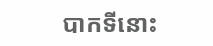បាកទីនោះ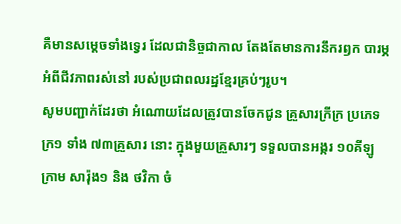គឺមានសម្តេចទាំងទ្វេរ ដែលជានិច្ចជាកាល តែងតែមានការនឹករឭក បារម្ភអំពីជីវភាពរស់នៅ របស់ប្រជាពលរដ្ឋខ្មែរគ្រប់ៗរូប។
សូមបញ្ជាក់ដែរថា អំណោយដែលត្រូវបានចែកជូន គ្រួសារក្រីក្រ ប្រភេទ ក្រ១ ទាំង ៧៣គ្រួសារ នោះ ក្នុងមួយគ្រួសារៗ ទទួលបានអង្ករ ១០គីឡូក្រាម សារ៉ុង១ និង ថវិកា ចំ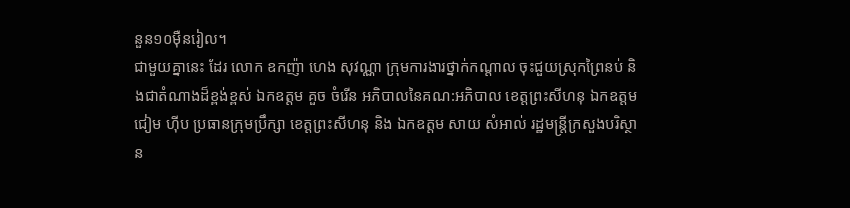នួន១០ម៉ឺនរៀល។
ជាមួយគ្នានេះ ដែរ លោក ឧកញ៉ា ហេង សុវណ្ណា ក្រុមការងារថ្នាក់កណ្តាល ចុះជួយស្រុកព្រៃនប់ និងជាតំណាងដ៏ខ្ពង់ខ្ពស់ ឯកឧត្តម គួច ចំរើន អភិបាលនៃគណ:អភិបាល ខេត្តព្រះសីហនុ ឯកឧត្តម ជៀម ហ៊ីប ប្រធានក្រុមប្រឹក្សា ខេត្តព្រះសីហនុ និង ឯកឧត្តម សាយ សំអាល់ រដ្ឋមន្ត្រីក្រសួងបរិស្ថាន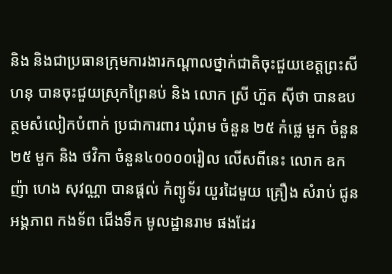និង និងជាប្រធានក្រុមការងារកណ្ដាលថ្នាក់ជាតិចុះជួយខេត្តព្រះសីហនុ បានចុះជួយស្រុកព្រៃនប់ និង លោក ស្រី ហ៊ួត ស៊ីថា បានឧបត្ថមសំលៀកបំពាក់ ប្រជាការពារ ឃុំរាម ចំនួន ២៥ កំផ្លេ មួក ចំនួន ២៥ មួក និង ថវិកា ចំនួន៤០០០០រៀល លើសពីនេះ លោក ឧកញ៉ា ហេង សុវណ្ណា បានផ្តល់ កំព្យូទ័រ យួរដៃមួយ គ្រឿង សំរាប់ ជូន អង្គភាព កងទ័ព ជើងទឹក មូលដ្ឋានរាម ផងដែរ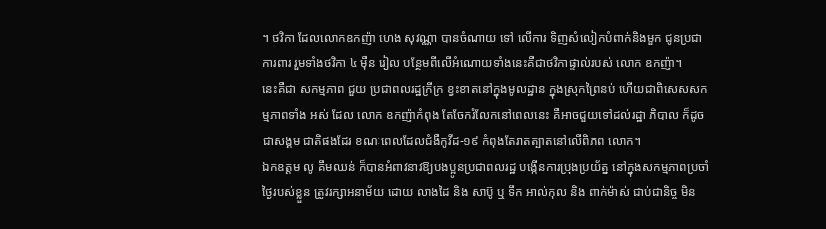។ ថវិកា ដែលលោកឧកញ៉ា ហេង សុវណ្ណា បានចំណាយ ទៅ លើការ ទិញសំលៀកបំពាក់និងមួក ជូនប្រជាការពារ រួមទាំងថវិកា ៤ ម៉ឺន រៀល បន្ថែមពីលើអំណោយទាំងនេះគឺជាថវិកាផ្ទាល់របស់ លោក ឧកញ៉ា។
នេះគឺជា សកម្មភាព ជួយ ប្រជាពលរដ្ឋក្រីក្រ ខ្វះខាតនៅក្នុងមូលដ្ឋាន ក្នុងស្រុកព្រៃនប់ ហើយជាពិសេសសកម្មភាពទាំង អស់ ដែល លោក ឧកញ៉ាកំពុង តែចែករំលែកនៅពេលនេះ គឺអាចជួយទៅដល់រដ្ឋា ភិបាល ក៏ដូចជាសង្គម ជាតិផងដែរ ខណៈពេលដែលជំងឺកូវីដ-១៩ កំពុងតែរាតត្បាតនៅលើពិភព លោក។
ឯកឧត្តម លូ គឹមឈន់ ក៏បានអំពាវនាវឱ្យបងប្អូនប្រជាពលរដ្ឋ បង្កើនការប្រុងប្រយ័ត្ន នៅក្នុងសកម្មភាពប្រចាំថ្ងៃរបស់ខ្លួន ត្រូវរក្សាអនាម័យ ដោយ លាងដៃ និង សាប៊ូ ឬ ទឹក អាល់កុល និង ពាក់ម៉ាស់ ជាប់ជានិច្ច មិន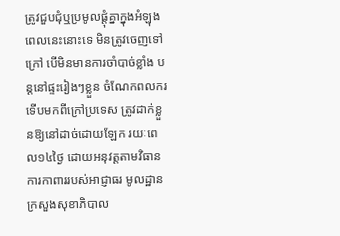ត្រូវជួបជុំឬប្រមូលផ្តុំគ្នាក្នុងអំឡុងពេលនេះនោះទេ មិនត្រូវចេញទៅក្រៅ បើមិនមានការចាំបាច់ខ្លាំង បន្តនៅផ្ទះរៀងៗខ្លួន ចំណែកពលករទើបមកពីក្រៅប្រទេស ត្រូវដាក់ខ្លួនឱ្យនៅដាច់ដោយឡែក រយៈពេល១៤ថ្ងៃ ដោយអនុវត្តតាមវិធានការកាពាររបស់អាជ្ញាធរ មូលដ្ឋាន ក្រសួងសុខាភិបាល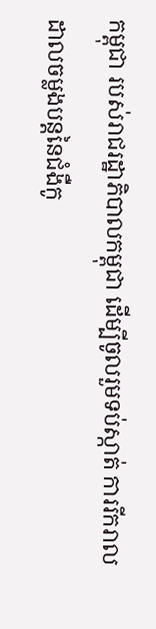កម្ពុជា របស់រាជរដ្ឋាភិបាលកម្ពុជា ដើម្បីចូលរួមទប់ស្កាត់ ការរីករាលដាលចម្លងបន្តនៃជំងឺកូ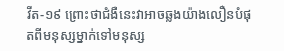វីត-១៩ ព្រោះថាជំងឺនេះវាអាចឆ្លងយ៉ាងលឿនបំផុតពីមនុស្សម្នាក់ទៅមនុស្ស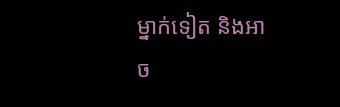ម្នាក់ទៀត និងអាច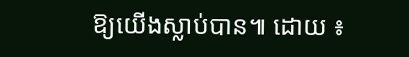ឱ្យយើងស្លាប់បាន៕ ដោយ ៖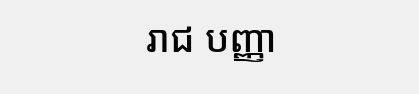រាជ បញ្ញា